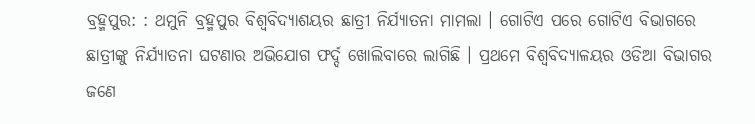ବ୍ରହ୍ମପୁର: : ଥମୁନି ବ୍ରହ୍ମପୁର ବିଶ୍ବବିଦ୍ୟାଶୟର ଛାତ୍ରୀ ନିର୍ଯ୍ୟାତନା ମାମଲା । ଗୋଟିଏ ପରେ ଗୋଟିଏ ବିଭାଗରେ ଛାତ୍ରୀଙ୍କୁ ନିର୍ଯ୍ୟାତନା ଘଟଣାର ଅଭିଯୋଗ ଫର୍ଦ୍ଦ ଖୋଲିବାରେ ଲାଗିଛି । ପ୍ରଥମେ ବିଶ୍ୱବିଦ୍ୟାଳୟର ଓଡିଆ ବିଭାଗର ଜଣେ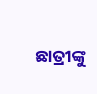ଛାତ୍ରୀଙ୍କୁ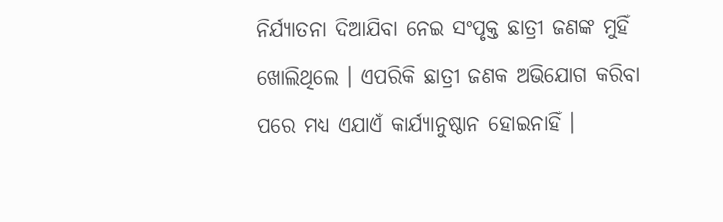ନିର୍ଯ୍ୟାତନା ଦିଆଯିବା ନେଇ ସଂପୃକ୍ତ ଛାତ୍ରୀ ଜଣଙ୍କ ମୁହିଁ ଖୋଲିଥିଲେ । ଏପରିକି ଛାତ୍ରୀ ଜଣକ ଅଭିଯୋଗ କରିବା ପରେ ମଧ୍ୟ ଏଯାଏଁ କାର୍ଯ୍ୟାନୁଷ୍ଠାନ ହୋଇନାହିଁ ।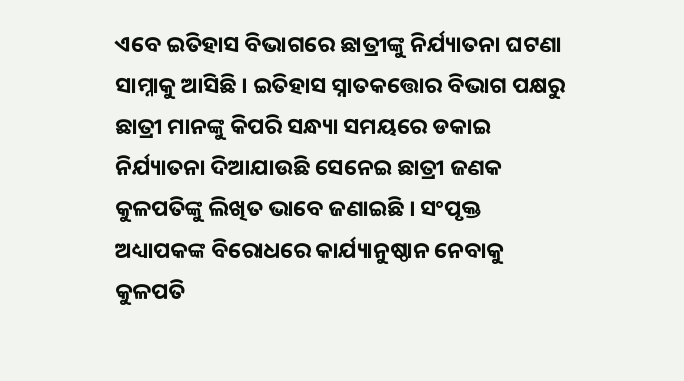ଏବେ ଇତିହାସ ବିଭାଗରେ ଛାତ୍ରୀଙ୍କୁ ନିର୍ଯ୍ୟାତନା ଘଟଣା ସାମ୍ନାକୁ ଆସିଛି । ଇତିହାସ ସ୍ନାତକତ୍ତୋର ବିଭାଗ ପକ୍ଷରୁ ଛାତ୍ରୀ ମାନଙ୍କୁ କିପରି ସନ୍ଧ୍ୟା ସମୟରେ ଡକାଇ ନିର୍ଯ୍ୟାତନା ଦିଆଯାଉଛି ସେନେଇ ଛାତ୍ରୀ ଜଣକ କୁଳପତିଙ୍କୁ ଲିଖିତ ଭାବେ ଜଣାଇଛି । ସଂପୃକ୍ତ ଅଧ୍ୟାପକଙ୍କ ବିରୋଧରେ କାର୍ଯ୍ୟାନୁଷ୍ଠାନ ନେବାକୁ କୁଳପତି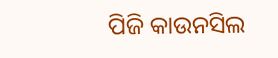ପିଜି କାଉନସିଲ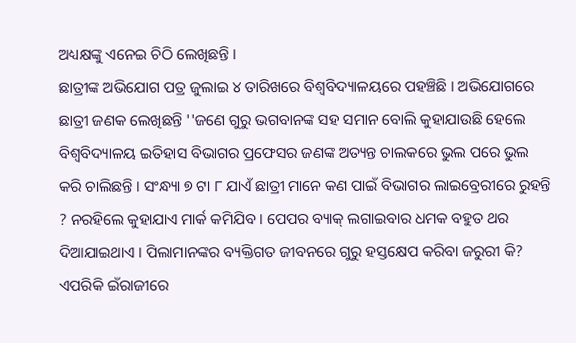ଅଧ୍ୟକ୍ଷଙ୍କୁ ଏନେଇ ଚିଠି ଲେଖିଛନ୍ତି ।
ଛାତ୍ରୀଙ୍କ ଅଭିଯୋଗ ପତ୍ର ଜୁଲାଇ ୪ ତାରିଖରେ ବିଶ୍ୱବିଦ୍ୟାଳୟରେ ପହଞ୍ଚିଛି । ଅଭିଯୋଗରେ ଛାତ୍ରୀ ଜଣକ ଲେଖିଛନ୍ତି ''ଜଣେ ଗୁରୁ ଭଗବାନଙ୍କ ସହ ସମାନ ବୋଲି କୁହାଯାଉଛି ହେଲେ ବିଶ୍ୱବିଦ୍ୟାଳୟ ଇତିହାସ ବିଭାଗର ପ୍ରଫେସର ଜଣଙ୍କ ଅତ୍ୟନ୍ତ ଚାଲକରେ ଭୁଲ ପରେ ଭୁଲ କରି ଚାଲିଛନ୍ତି । ସଂନ୍ଧ୍ୟା ୭ ଟା ୮ ଯାଏଁ ଛାତ୍ରୀ ମାନେ କଣ ପାଇଁ ବିଭାଗର ଲାଇବ୍ରେରୀରେ ରୁହନ୍ତି ? ନରହିଲେ କୁହାଯାଏ ମାର୍କ କମିଯିବ । ପେପର ବ୍ୟାକ୍ ଲଗାଇବାର ଧମକ ବହୁତ ଥର ଦିଆଯାଇଥାଏ । ପିଲାମାନଙ୍କର ବ୍ୟକ୍ତିଗତ ଜୀବନରେ ଗୁରୁ ହସ୍ତକ୍ଷେପ କରିବା ଜରୁରୀ କି? ଏପରିକି ଇଁରାଜୀରେ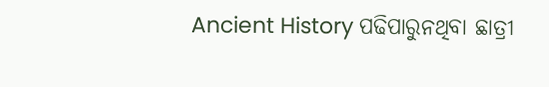Ancient History ପଢିପାରୁନଥିବା ଛାତ୍ରୀ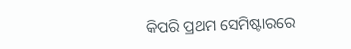କିପରି ପ୍ରଥମ ସେମିଷ୍ଟାରରେ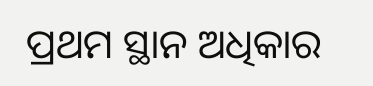ପ୍ରଥମ ସ୍ଥାନ ଅଧିକାର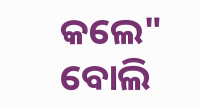କଲେ" ବୋଲି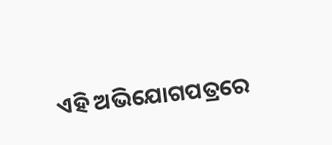ଏହି ଅଭିଯୋଗପତ୍ରରେ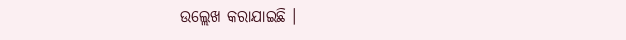ଉଲ୍ଲେଖ କରାଯାଇଛି ।